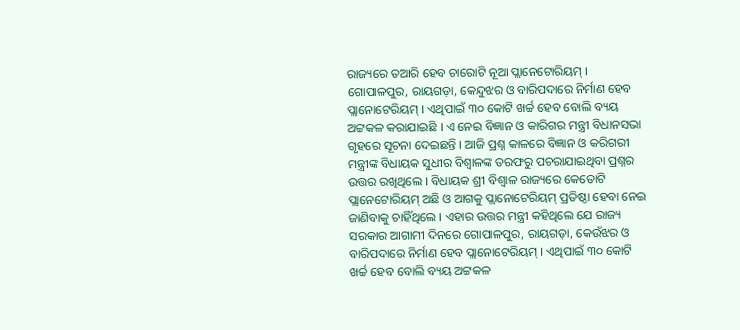ରାଜ୍ୟରେ ତଆରି ହେବ ଚାରୋଟି ନୂଆ ପ୍ଲାନେଟୋରିୟମ୍ । ଗୋପାଳପୁର, ରାୟଗଡ଼ା, କେନ୍ଦୁଝର ଓ ବାରିପଦାରେ ନିର୍ମାଣ ହେବ ପ୍ଲାନୋଟେରିୟମ୍ । ଏଥିପାଇଁ ୩୦ କୋଟି ଖର୍ଚ୍ଚ ହେବ ବୋଲି ବ୍ୟୟ ଅଟ୍ଟକଳ କରାଯାଇଛି । ଏ ନେଇ ବିଜ୍ଞାନ ଓ କାରିଗର ମନ୍ତ୍ରୀ ବିଧାନସଭା ଗୃହରେ ସୂଚନା ଦେଇଛନ୍ତି । ଆଜି ପ୍ରଶ୍ନ କାଳରେ ବିଜ୍ଞାନ ଓ କରିଗରୀ ମନ୍ତ୍ରୀଙ୍କ ବିଧାୟକ ସୁଧୀର ବିଶ୍ୱାଳଙ୍କ ତରଫରୁ ପଚରାଯାଇଥିବା ପ୍ରଶ୍ନର ଉତ୍ତର ରଖିଥିଲେ । ବିଧାୟକ ଶ୍ରୀ ବିଶ୍ୱାଳ ରାଜ୍ୟରେ କେତୋଟି ପ୍ଲାନେଟୋରିୟମ୍ ଅଛି ଓ ଆଗକୁ ପ୍ଲାନୋଟେରିୟମ୍ ପ୍ରତିଷ୍ଠା ହେବା ନେଇ ଜାଣିବାକୁ ଚାହିଁଥିଲେ । ଏହାର ଉତ୍ତର ମନ୍ତ୍ରୀ କହିଥିଲେ ଯେ ରାଜ୍ୟ ସରକାର ଆଗାମୀ ଦିନରେ ଗୋପାଳପୁର, ରାୟଗଡ଼ା, କେଉଁଝର ଓ ବାରିପଦାରେ ନିର୍ମାଣ ହେବ ପ୍ଲାନୋଟେରିୟମ୍ । ଏଥିପାଇଁ ୩୦ କୋଟି ଖର୍ଚ୍ଚ ହେବ ବୋଲି ବ୍ୟୟ ଅଟ୍ଟକଳ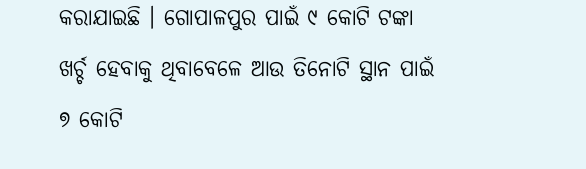କରାଯାଇଛି । ଗୋପାଳପୁର ପାଇଁ ୯ କୋଟି ଟଙ୍କା ଖର୍ଚ୍ଚ ହେବାକୁ ଥିବାବେଳେ ଆଉ ତିନୋଟି ସ୍ଥାନ ପାଇଁ ୭ କୋଟି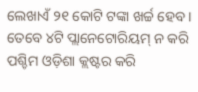ଲେଖାଏଁ ୨୧ କୋଟି ଟଙ୍କା ଖର୍ଚ୍ଚ ହେବ । ତେବେ ୪ଟି ପ୍ଲାନେଟୋରିୟମ୍ ନ କରି ପଶ୍ଚିମ ଓଡ଼ିଶା କ୍ଲଷ୍ଟର କରି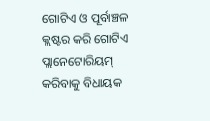ଗୋଟିଏ ଓ ପୂର୍ବାଞ୍ଚଳ କ୍ଲଷ୍ଟର କରି ଗୋଟିଏ ପ୍ଲାନେଟୋରିୟମ୍ କରିବାକୁ ବିଧାୟକ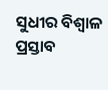ସୁଧୀର ବିଶ୍ୱାଳ ପ୍ରସ୍ତାବ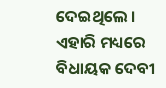ଦେଇଥିଲେ ।
ଏହାରି ମଧ୍ୟରେ ବିଧାୟକ ଦେବୀ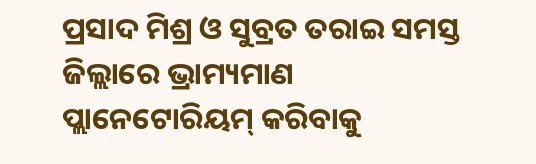ପ୍ରସାଦ ମିଶ୍ର ଓ ସୁବ୍ରତ ତରାଇ ସମସ୍ତ ଜିଲ୍ଲାରେ ଭ୍ରାମ୍ୟମାଣ ପ୍ଲାନେଟୋରିୟମ୍ କରିବାକୁ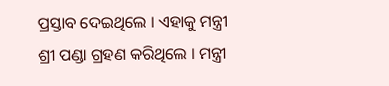ପ୍ରସ୍ତାବ ଦେଇଥିଲେ । ଏହାକୁ ମନ୍ତ୍ରୀ ଶ୍ରୀ ପଣ୍ଡା ଗ୍ରହଣ କରିଥିଲେ । ମନ୍ତ୍ରୀ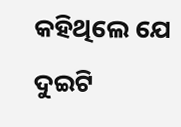କହିଥିଲେ ଯେ ଦୁଇଟି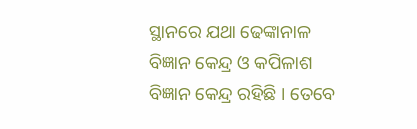ସ୍ଥାନରେ ଯଥା ଢେଙ୍କାନାଳ ବିଜ୍ଞାନ କେନ୍ଦ୍ର ଓ କପିଳାଶ ବିଜ୍ଞାନ କେନ୍ଦ୍ର ରହିଛି । ତେବେ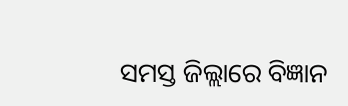ସମସ୍ତ ଜିଲ୍ଲାରେ ବିଜ୍ଞାନ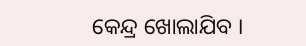କେନ୍ଦ୍ର ଖୋଲାଯିବ ।